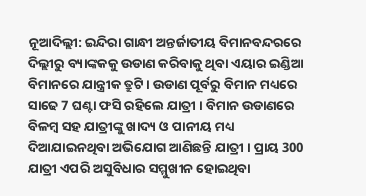ନୂଆଦିଲ୍ଲୀ: ଇନ୍ଦିରା ଗାନ୍ଧୀ ଅନ୍ତର୍ଜାତୀୟ ବିମାନବନ୍ଦରରେ ଦିଲ୍ଲୀରୁ ବ୍ୟାଙ୍କକକୁ ଉଡାଣ କରିବାକୁ ଥିବା ଏୟାର ଇଣ୍ଡିଆ ବିମାନରେ ଯାନ୍ତ୍ରୀକ ତ୍ରୁଟି । ଉଡାଣ ପୂର୍ବରୁ ବିମାନ ମଧ୍ୟରେ ସାଢେ 7 ଘଣ୍ଟା ଫସି ରହିଲେ ଯାତ୍ରୀ । ବିମାନ ଉଡାଣରେ ବିଳମ୍ବ ସହ ଯାତ୍ରୀଙ୍କୁ ଖାଦ୍ୟ ଓ ପାନୀୟ ମଧ୍ୟ ଦିଆଯାଇନଥିବା ଅଭିଯୋଗ ଆଣିଛନ୍ତି ଯାତ୍ରୀ । ପ୍ରାୟ 300 ଯାତ୍ରୀ ଏପରି ଅସୁବିଧାର ସମ୍ମୁଖୀନ ହୋଇଥିବା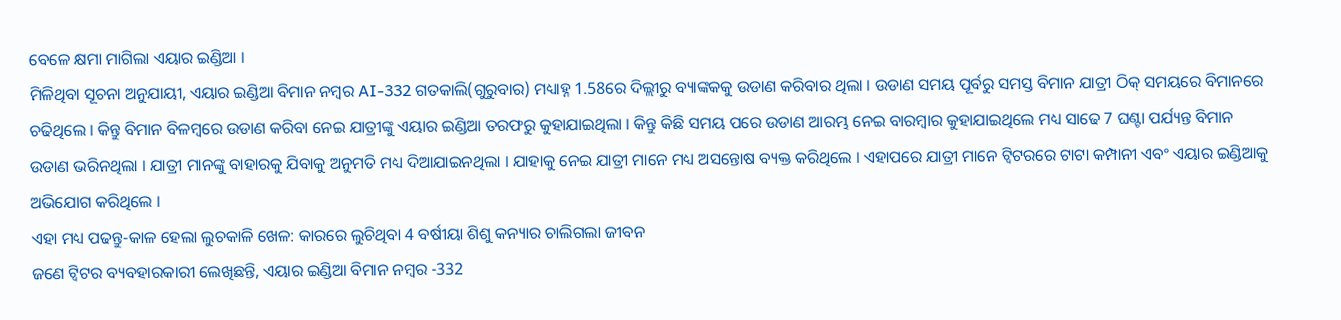ବେଳେ କ୍ଷମା ମାଗିଲା ଏୟାର ଇଣ୍ଡିଆ ।
ମିଳିଥିବା ସୂଚନା ଅନୁଯାୟୀ, ଏୟାର ଇଣ୍ଡିଆ ବିମାନ ନମ୍ବର AI-332 ଗତକାଲି(ଗୁରୁବାର) ମଧ୍ୟାହ୍ନ 1.58ରେ ଦିଲ୍ଲୀରୁ ବ୍ୟାଙ୍କକକୁ ଉଡାଣ କରିବାର ଥିଲା । ଉଡାଣ ସମୟ ପୂର୍ବରୁ ସମସ୍ତ ବିମାନ ଯାତ୍ରୀ ଠିକ୍ ସମୟରେ ବିମାନରେ ଚଢିଥିଲେ । କିନ୍ତୁ ବିମାନ ବିଳମ୍ବରେ ଉଡାଣ କରିବା ନେଇ ଯାତ୍ରୀଙ୍କୁ ଏୟାର ଇଣ୍ଡିଆ ତରଫରୁ କୁହାଯାଇଥିଲା । କିନ୍ତୁ କିଛି ସମୟ ପରେ ଉଡାଣ ଆରମ୍ଭ ନେଇ ବାରମ୍ବାର କୁହାଯାଇଥିଲେ ମଧ୍ୟ ସାଢେ 7 ଘଣ୍ଟା ପର୍ଯ୍ୟନ୍ତ ବିମାନ ଉଡାଣ ଭରିନଥିଲା । ଯାତ୍ରୀ ମାନଙ୍କୁ ବାହାରକୁ ଯିବାକୁ ଅନୁମତି ମଧ୍ୟ ଦିଆଯାଇନଥିଲା । ଯାହାକୁ ନେଇ ଯାତ୍ରୀ ମାନେ ମଧ୍ୟ ଅସନ୍ତୋଷ ବ୍ୟକ୍ତ କରିଥିଲେ । ଏହାପରେ ଯାତ୍ରୀ ମାନେ ଟ୍ବିଟରରେ ଟାଟା କମ୍ପାନୀ ଏବଂ ଏୟାର ଇଣ୍ଡିଆକୁ ଅଭିଯୋଗ କରିଥିଲେ ।
ଏହା ମଧ୍ୟ ପଢନ୍ତୁ-କାଳ ହେଲା ଲୁଚକାଳି ଖେଳ: କାରରେ ଲୁଚିଥିବା 4 ବର୍ଷୀୟା ଶିଶୁ କନ୍ୟାର ଚାଲିଗଲା ଜୀବନ
ଜଣେ ଟ୍ବିଟର ବ୍ୟବହାରକାରୀ ଲେଖିଛନ୍ତି, ଏୟାର ଇଣ୍ଡିଆ ବିମାନ ନମ୍ବର -332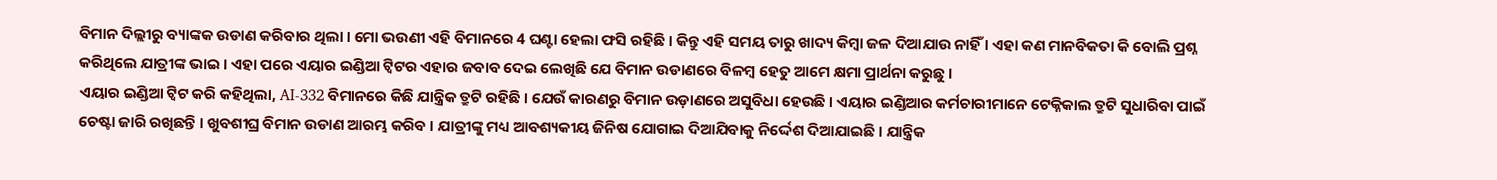ବିମାନ ଦିଲ୍ଲୀରୁ ବ୍ୟାଙ୍କକ ଉଡାଣ କରିବାର ଥିଲା । ମୋ ଭଉଣୀ ଏହି ବିମାନରେ 4 ଘଣ୍ଟା ହେଲା ଫସି ରହିଛି । କିନ୍ତୁ ଏହି ସମୟ ତାରୁ ଖାଦ୍ୟ କିମ୍ବା ଜଳ ଦିଆଯାଉ ନାହିଁ । ଏହା କଣ ମାନବିକତା କି ବୋଲି ପ୍ରଶ୍ନ କରିଥିଲେ ଯାତ୍ରୀଙ୍କ ଭାଇ । ଏହା ପରେ ଏୟାର ଇଣ୍ଡିଆ ଟ୍ୱିଟର ଏହାର ଜବାବ ଦେଇ ଲେଖିଛି ଯେ ବିମାନ ଉଡାଣରେ ବିଳମ୍ବ ହେତୁ ଆମେ କ୍ଷମା ପ୍ରାର୍ଥନା କରୁଛୁ ।
ଏୟାର ଇଣ୍ଡିଆ ଟ୍ବିଟ କରି କହିଥିଲା, AI-332 ବିମାନରେ କିଛି ଯାନ୍ତ୍ରିକ ତ୍ରୁଟି ରହିଛି । ଯେଉଁ କାରଣରୁ ବିମାନ ଉଡ଼ାଣରେ ଅସୁବିଧା ହେଉଛି । ଏୟାର ଇଣ୍ଡିଆର କର୍ମଚାରୀମାନେ ଟେକ୍ନିକାଲ ତ୍ରୁଟି ସୁଧାରିବା ପାଇଁ ଚେଷ୍ଟା ଜାରି ରଖିଛନ୍ତି । ଖୁବଶୀଘ୍ର ବିମାନ ଉଡାଣ ଆରମ୍ଭ କରିବ । ଯାତ୍ରୀଙ୍କୁ ମଧ୍ୟ ଆବଶ୍ୟକୀୟ ଜିନିଷ ଯୋଗାଇ ଦିଆଯିବାକୁ ନିର୍ଦ୍ଦେଶ ଦିଆଯାଇଛି । ଯାନ୍ତ୍ରିକ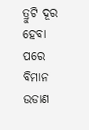ତ୍ରୁଟି ଦୂର ହେବା ପରେ ବିମାନ ଉଡାଣ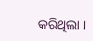କରିଥିଲା ।